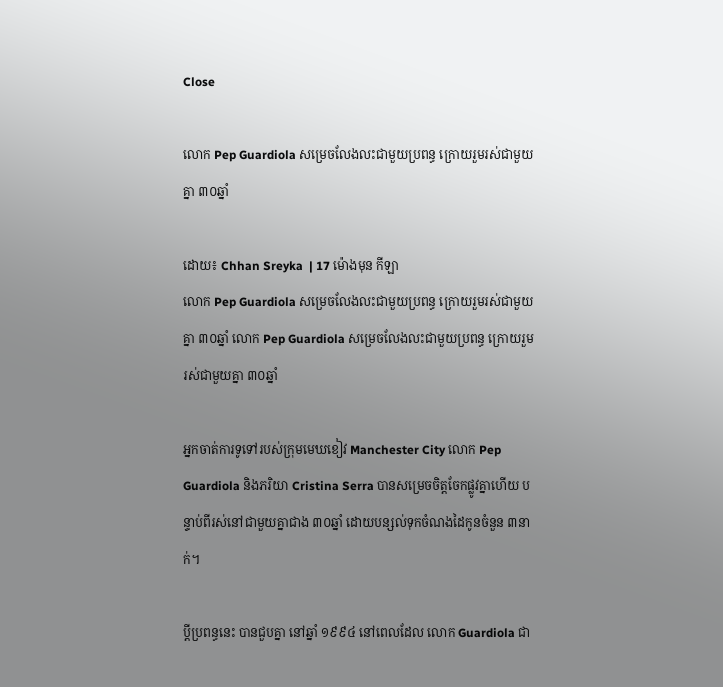Close

លោក Pep Guardiola សម្រេចលែងលះជាមួយប្រពន្ធ ក្រោយរួមរស់ជាមួយគ្នា ៣០ឆ្នាំ

ដោយ៖ Chhan Sreyka  | 17 ម៉ោងមុន កីឡា
លោក Pep Guardiola សម្រេចលែងលះជាមួយប្រពន្ធ ក្រោយរួមរស់ជាមួយគ្នា ៣០ឆ្នាំ លោក Pep Guardiola សម្រេចលែងលះជាមួយប្រពន្ធ ក្រោយរួមរស់ជាមួយគ្នា ៣០ឆ្នាំ

អ្នកចាត់ការទូទៅរបស់ក្រុមមេឃខៀវ Manchester City លោក Pep Guardiola និងភរិយា Cristina Serra បានសម្រេចចិត្តចែកផ្លូវគ្នាហើយ បន្ទាប់ពីរស់នៅជាមួយគ្នាជាង ៣០ឆ្នាំ ដោយបន្សល់ទុកចំណងដៃកូនចំនួន ៣នាក់។

ប្តីប្រពន្ធនេះ បានជួបគ្នា នៅឆ្នាំ ១៩៩៤ នៅពេលដែល លោក Guardiola ជា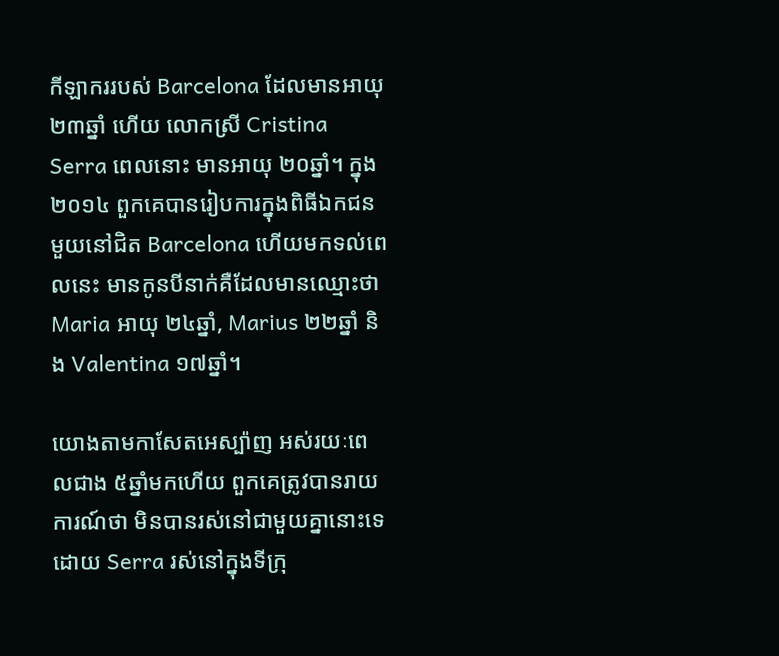កីឡាកររបស់ Barcelona ដែលមានអាយុ ២៣ឆ្នាំ ហើយ លោកស្រី Cristina Serra ពេលនោះ មានអាយុ ២០ឆ្នាំ។ ក្នុង ២០១៤ ពួកគេបានរៀបការក្នុងពិធីឯកជនមួយនៅជិត Barcelona ហើយមកទល់ពេលនេះ មានកូនបីនាក់គឺដែលមានឈ្មោះថា Maria អាយុ ២៤ឆ្នាំ, Marius ២២ឆ្នាំ និង Valentina ១៧ឆ្នាំ។

យោងតាមកាសែតអេស្ប៉ាញ អស់រយៈពេលជាង ៥ឆ្នាំមកហើយ ពួកគេត្រូវបានរាយការណ៍ថា មិនបានរស់នៅជាមួយគ្នានោះទេ ដោយ Serra រស់នៅក្នុងទីក្រុ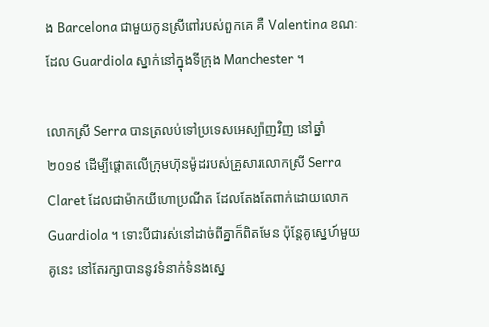ង Barcelona ជាមួយកូនស្រីពៅរបស់ពួកគេ គឺ Valentina ខណៈដែល Guardiola ស្នាក់នៅក្នុងទីក្រុង Manchester ។

លោកស្រី Serra បានត្រលប់ទៅប្រទេសអេស្ប៉ាញវិញ នៅឆ្នាំ ២០១៩ ដើម្បីផ្តោតលើក្រុមហ៊ុនម៉ូដរបស់គ្រួសារលោកស្រី Serra Claret ដែលជាម៉ាកយីហោប្រណីត ដែលតែងតែពាក់ដោយលោក Guardiola ។ ទោះបីជារស់នៅដាច់ពីគ្នាក៏ពិតមែន ប៉ុន្តែគូស្នេហ៍មួយគូនេះ នៅតែរក្សាបាននូវទំនាក់ទំនងស្នេ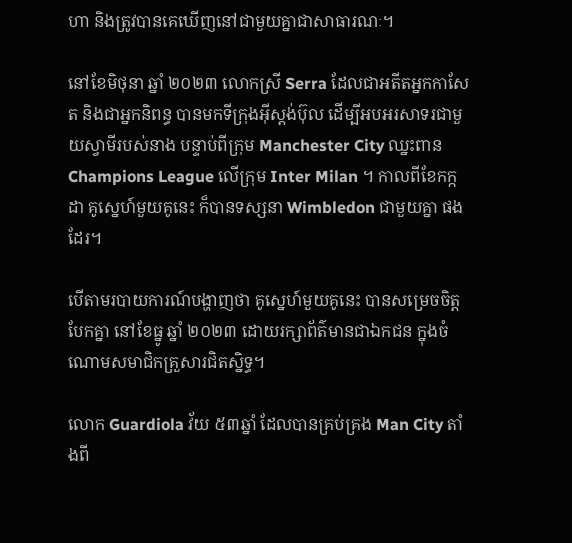ហា និងត្រូវបានគេឃើញនៅជាមួយគ្នាជាសាធារណៈ។

នៅខែមិថុនា ឆ្នាំ ២០២៣ លោកស្រី Serra ដែលជាអតីតអ្នកកាសែត និងជាអ្នកនិពន្ធ បានមកទីក្រុងអ៊ីស្តង់ប៊ុល ដើម្បីអបអរសាទរជាមួយស្វាមីរបស់នាង បន្ទាប់ពីក្រុម Manchester City ឈ្នះពាន Champions League លើក្រុម Inter Milan ។ កាលពីខែកក្កដា គូស្នេហ៍មួយគូនេះ ក៏បានទស្សនា Wimbledon ជាមួយគ្នា ផងដែរ។

បើតាមរបាយការណ៍បង្ហាញថា គូស្នេហ៍មួយគូនេះ បានសម្រេចចិត្តបែកគ្នា នៅខែធ្នូ ឆ្នាំ ២០២៣ ដោយរក្សាព័ត៌មានជាឯកជន ក្នុងចំណោមសមាជិកគ្រួសារជិតស្និទ្ធ។

លោក Guardiola វ័យ ៥៣ឆ្នាំ ដែលបានគ្រប់គ្រង Man City តាំងពី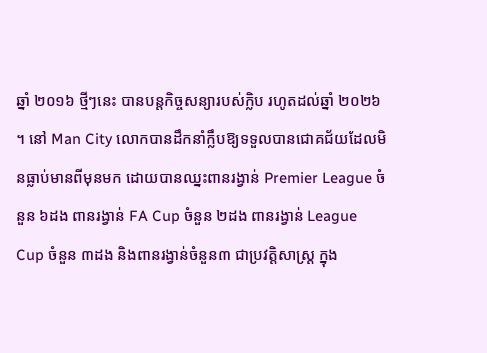ឆ្នាំ ២០១៦ ថ្មីៗនេះ បានបន្តកិច្ចសន្យារបស់ក្លិប រហូតដល់ឆ្នាំ ២០២៦ ។ នៅ Man City លោកបានដឹកនាំក្លឹបឱ្យទទួលបានជោគជ័យដែលមិនធ្លាប់មានពីមុនមក ដោយបានឈ្នះពានរង្វាន់ Premier League ចំនួន ៦ដង ពានរង្វាន់ FA Cup ចំនួន ២ដង ពានរង្វាន់ League Cup ចំនួន ៣ដង និងពានរង្វាន់ចំនួន៣ ជាប្រវត្តិសាស្ត្រ ក្នុង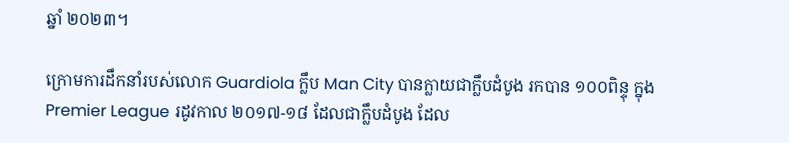ឆ្នាំ ២០២៣។

ក្រោមការដឹកនាំរបស់លោក Guardiola ក្លឹប Man City បានក្លាយជាក្លឹបដំបូង រកបាន ១០០ពិន្ទុ ក្នុង Premier League រដូវកាល ២០១៧-១៨ ដែលជាក្លឹបដំបូង ដែល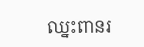ឈ្នះពានរ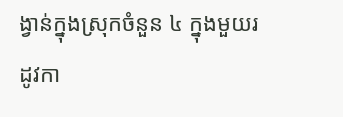ង្វាន់ក្នុងស្រុកចំនួន ៤ ក្នុងមួយរដូវកា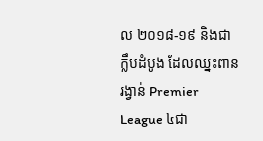ល ២០១៨-១៩ និងជាក្លឹបដំបូង ដែលឈ្នះពានរង្វាន់ Premier League ៤ជា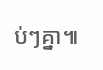ប់ៗគ្នា៕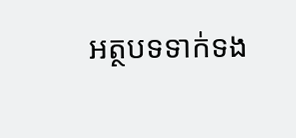អត្ថបទទាក់ទង